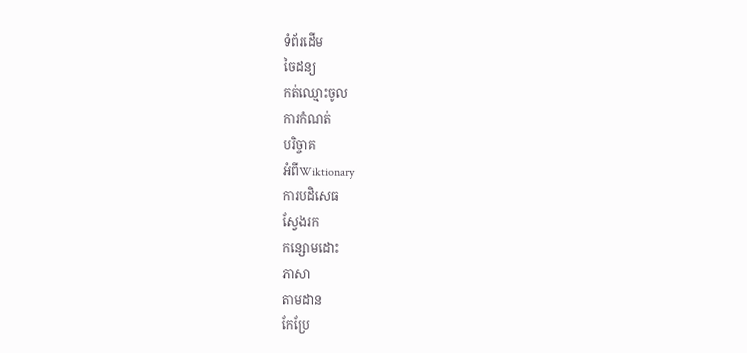ទំព័រដើម
ចៃដន្យ
កត់ឈ្មោះចូល
ការកំណត់
បរិច្ចាគ
អំពីWiktionary
ការបដិសេធ
ស្វែងរក
កន្សោមដោះ
ភាសា
តាមដាន
កែប្រែ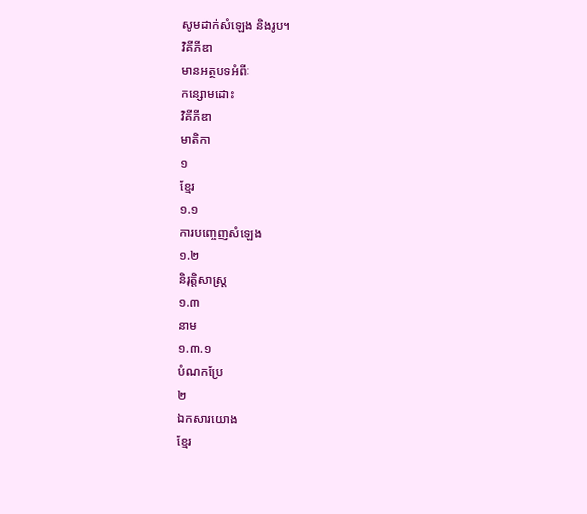សូមដាក់សំឡេង និងរូប។
វិគីភីឌា
មានអត្ថបទអំពីៈ
កន្សោមដោះ
វិគីភីឌា
មាតិកា
១
ខ្មែរ
១.១
ការបញ្ចេញសំឡេង
១.២
និរុត្តិសាស្ត្រ
១.៣
នាម
១.៣.១
បំណកប្រែ
២
ឯកសារយោង
ខ្មែរ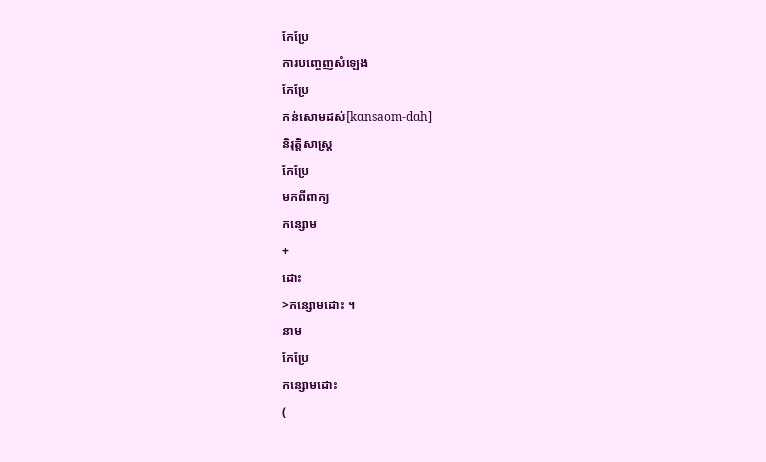កែប្រែ
ការបញ្ចេញសំឡេង
កែប្រែ
កន់សោមដស់[kɑnsaom-dɑh]
និរុត្តិសាស្ត្រ
កែប្រែ
មកពីពាក្យ
កន្សោម
+
ដោះ
>កន្សោមដោះ ។
នាម
កែប្រែ
កន្សោមដោះ
(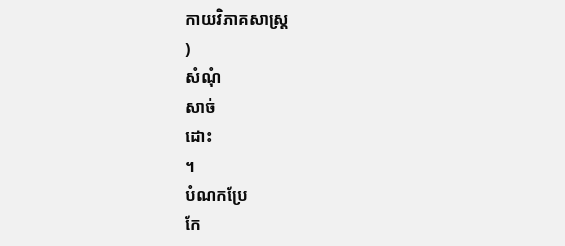កាយវិភាគសាស្ត្រ
)
សំណុំ
សាច់
ដោះ
។
បំណកប្រែ
កែ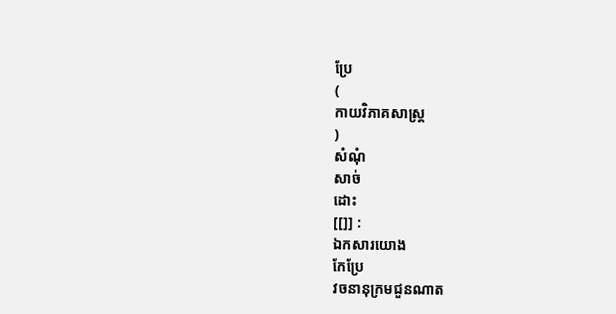ប្រែ
(
កាយវិភាគសាស្ត្រ
)
សំណុំ
សាច់
ដោះ
[[]] :
ឯកសារយោង
កែប្រែ
វចនានុក្រមជួនណាត